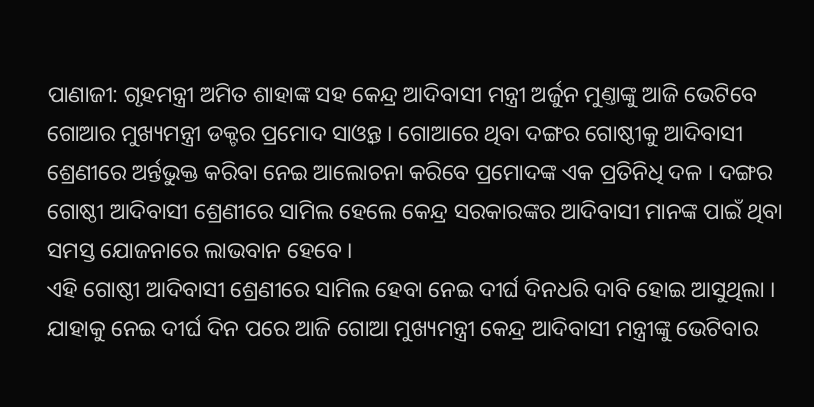ପାଣାଜୀ: ଗୃହମନ୍ତ୍ରୀ ଅମିତ ଶାହାଙ୍କ ସହ କେନ୍ଦ୍ର ଆଦିବାସୀ ମନ୍ତ୍ରୀ ଅର୍ଜୁନ ମୁଣ୍ତାଙ୍କୁ ଆଜି ଭେଟିବେ ଗୋଆର ମୁଖ୍ୟମନ୍ତ୍ରୀ ଡକ୍ଟର ପ୍ରମୋଦ ସାଓ୍ବନ୍ତ । ଗୋଆରେ ଥିବା ଦଙ୍ଗର ଗୋଷ୍ଠୀକୁ ଆଦିବାସୀ ଶ୍ରେଣୀରେ ଅର୍ନ୍ତଭୁକ୍ତ କରିବା ନେଇ ଆଲୋଚନା କରିବେ ପ୍ରମୋଦଙ୍କ ଏକ ପ୍ରତିନିଧି ଦଳ । ଦଙ୍ଗର ଗୋଷ୍ଠୀ ଆଦିବାସୀ ଶ୍ରେଣୀରେ ସାମିଲ ହେଲେ କେନ୍ଦ୍ର ସରକାରଙ୍କର ଆଦିବାସୀ ମାନଙ୍କ ପାଇଁ ଥିବା ସମସ୍ତ ଯୋଜନାରେ ଲାଭବାନ ହେବେ ।
ଏହି ଗୋଷ୍ଠୀ ଆଦିବାସୀ ଶ୍ରେଣୀରେ ସାମିଲ ହେବା ନେଇ ଦୀର୍ଘ ଦିନଧରି ଦାବି ହୋଇ ଆସୁଥିଲା । ଯାହାକୁ ନେଇ ଦୀର୍ଘ ଦିନ ପରେ ଆଜି ଗୋଆ ମୁଖ୍ୟମନ୍ତ୍ରୀ କେନ୍ଦ୍ର ଆଦିବାସୀ ମନ୍ତ୍ରୀଙ୍କୁ ଭେଟିବାର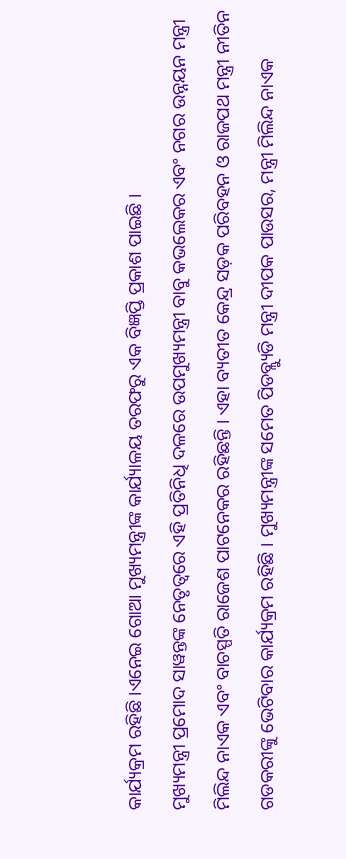କାର୍ଯ୍ୟକ୍ରମ ରହିଛି ।ଏନେଇ ଗୋଆ ମୁଖ୍ୟମନ୍ତ୍ରୀଙ୍କ କାର୍ଯ୍ୟାଳୟ ତରଫରୁ ଏକ ବିଜ୍ଞପ୍ତି ପ୍ରକାଶ ପାଇଛି ।
ମୁଖ୍ୟମନ୍ତ୍ରୀ ପ୍ରମୋଦ ସାୱନ୍ତଙ୍କ ନେତୃତ୍ବରେ ଏହି ପ୍ରତିନିଧି ଦଳରେ ଉପମୁଖ୍ୟମନ୍ତ୍ରୀ ବାବୁ କଭଲେକର ଏବଂ ନଗର ଉନ୍ନୟନ ମନ୍ତ୍ରୀ ମିଲିନ୍ଦ ନାଏକ ଏବଂ ବାଚସ୍ପତି ରାଜେଶ ପାଟନେକର ରହିଛନ୍ତି । ଏହା ବ୍ୟତୀତ କେନ୍ଦ୍ର ସଡ଼କ ପରିବହନ ଓ ରାଜପଥ ମନ୍ତ୍ରୀ ନୀତିନ ଗଡକରୀଙ୍କୁ ଭେଟିବାର କାର୍ଯ୍ୟକ୍ରମ ରହିଛି । ମୁଖ୍ୟମନ୍ତ୍ରୀଙ୍କ ସମେତ ପିଡବ୍ଲ୍ୟୁଡି ମନ୍ତ୍ରୀ ଦୀପକ ପାଉସର, ମନ୍ତ୍ରୀ ମିଲିନ୍ଦ ନାଏକ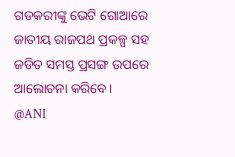ଗଡକରୀଙ୍କୁ ଭେଟି ଗୋଆରେ ଜାତୀୟ ରାଜପଥ ପ୍ରକଳ୍ପ ସହ ଜଡିତ ସମସ୍ତ ପ୍ରସଙ୍ଗ ଉପରେ ଆଲୋଚନା କରିବେ।
@ANI